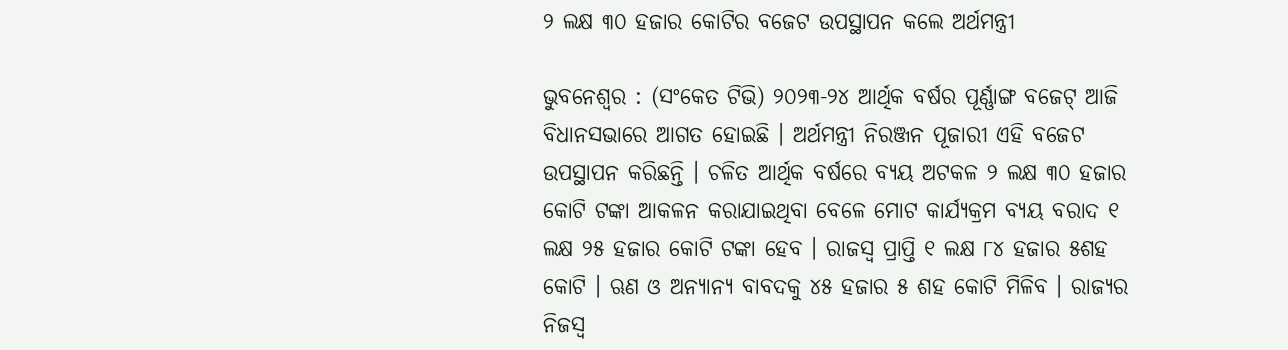୨ ଲକ୍ଷ ୩୦ ହଜାର କୋଟିର ବଜେଟ ଉପସ୍ଥାପନ କଲେ ଅର୍ଥମନ୍ତ୍ରୀ

ଭୁବନେଶ୍ୱର : (ସଂକେତ ଟିଭି) ୨୦୨୩-୨୪ ଆର୍ଥିକ ବର୍ଷର ପୂର୍ଣ୍ଣାଙ୍ଗ ବଜେଟ୍‍ ଆଜି ବିଧାନସଭାରେ ଆଗତ ହୋଇଛି । ଅର୍ଥମନ୍ତ୍ରୀ ନିରଞ୍ଜନ ପୂଜାରୀ ଏହି ବଜେଟ ଉପସ୍ଥାପନ କରିଛନ୍ତି । ଚଳିତ ଆର୍ଥିକ ବର୍ଷରେ ବ୍ୟୟ ଅଟକଳ ୨ ଲକ୍ଷ ୩୦ ହଜାର କୋଟି ଟଙ୍କା ଆକଳନ କରାଯାଇଥିବା ବେଳେ ମୋଟ କାର୍ଯ୍ୟକ୍ରମ ବ୍ୟୟ ବରାଦ ୧ ଲକ୍ଷ ୨୫ ହଜାର କୋଟି ଟଙ୍କା ହେବ । ରାଜସ୍ୱ ପ୍ରାପ୍ତି ୧ ଲକ୍ଷ ୮୪ ହଜାର ୫ଶହ କୋଟି । ଋଣ ଓ ଅନ୍ୟାନ୍ୟ ବାବଦକୁ ୪୫ ହଜାର ୫ ଶହ କୋଟି ମିଳିବ । ରାଜ୍ୟର ନିଜସ୍ୱ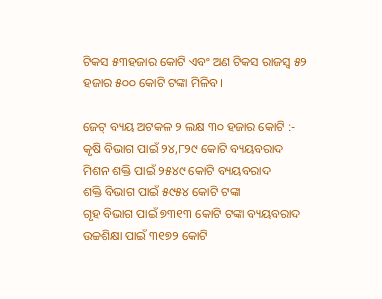ଟିକସ ୫୩ହଜାର କୋଟି ଏବଂ ଅଣ ଟିକସ ରାଜସ୍ୱ ୫୨ ହଜାର ୫୦୦ କୋଟି ଟଙ୍କା ମିଳିବ।

ଜେଟ୍ ବ୍ୟୟ ଅଟକଳ ୨ ଲକ୍ଷ ୩୦ ହଜାର କୋଟି :-
କୃଷି ବିଭାଗ ପାଇଁ ୨୪,୮୨୯ କୋଟି ବ୍ୟୟବରାଦ
ମିଶନ ଶକ୍ତି ପାଇଁ ୨୫୪୯ କୋଟି ବ୍ୟୟବରାଦ
ଶକ୍ତି ବିଭାଗ ପାଇଁ ୫୯୫୪ କୋଟି ଟଙ୍କା
ଗୃହ ବିଭାଗ ପାଇଁ ୭୩୧୩ କୋଟି ଟଙ୍କା ବ୍ୟୟବରାଦ
ଉଚ୍ଚଶିକ୍ଷା ପାଇଁ ୩୧୭୨ କୋଟି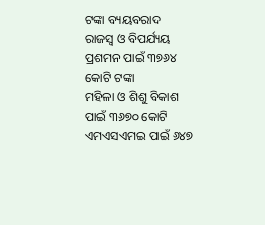ଟଙ୍କା ବ୍ୟୟବରାଦ
ରାଜସ୍ୱ ଓ ବିପର୍ଯ୍ୟୟ ପ୍ରଶମନ ପାଇଁ ୩୭୬୪ କୋଟି ଟଙ୍କା
ମହିଳା ଓ ଶିଶୁ ବିକାଶ ପାଇଁ ୩୬୭୦ କୋଟି
ଏମଏସଏମଇ ପାଇଁ ୬୪୭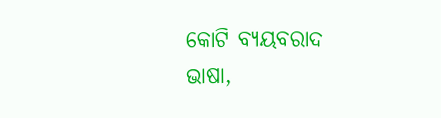କୋଟି ବ୍ୟୟବରାଦ
ଭାଷା,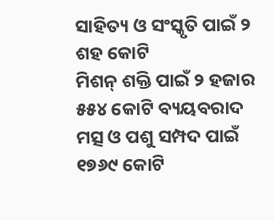ସାହିତ୍ୟ ଓ ସଂସ୍କୃତି ପାଇଁ ୨ ଶହ କୋଟି
ମିଶନ୍ ଶକ୍ତି ପାଇଁ ୨ ହଜାର ୫୫୪ କୋଟି ବ୍ୟୟବରାଦ
ମତ୍ସ ଓ ପଶୁ ସମ୍ପଦ ପାଇଁ ୧୭୬୯ କୋଟି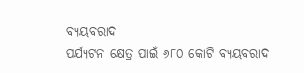ବ୍ୟୟବରାଦ
ପର୍ଯ୍ୟଟନ କ୍ଷେତ୍ର ପାଇଁ ୬୮୦ କୋଟି ବ୍ୟୟବରାଦ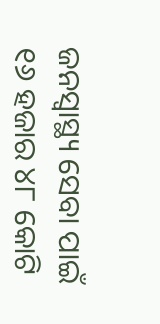ଜନସ୍ୱାସ୍ଥ୍ୟ ସେବା ପାଇଁ ୧୬ ହଜାର ୪୮ କୋଟି